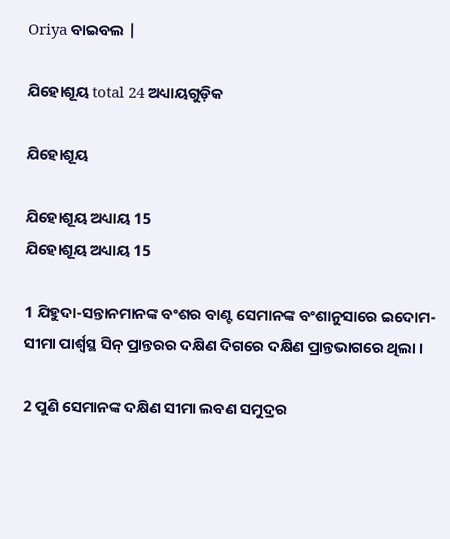Oriya ବାଇବଲ |

ଯିହୋଶୂୟ total 24 ଅଧ୍ୟାୟଗୁଡ଼ିକ

ଯିହୋଶୂୟ

ଯିହୋଶୂୟ ଅଧ୍ୟାୟ 15
ଯିହୋଶୂୟ ଅଧ୍ୟାୟ 15

1 ଯିହୁଦା-ସନ୍ତାନମାନଙ୍କ ବଂଶର ବାଣ୍ଟ ସେମାନଙ୍କ ବଂଶାନୁସାରେ ଇଦୋମ-ସୀମା ପାର୍ଶ୍ଵସ୍ଥ ସିନ୍ ପ୍ରାନ୍ତରର ଦକ୍ଷିଣ ଦିଗରେ ଦକ୍ଷିଣ ପ୍ରାନ୍ତଭାଗରେ ଥିଲା ।

2 ପୁଣି ସେମାନଙ୍କ ଦକ୍ଷିଣ ସୀମା ଲବଣ ସମୁଦ୍ରର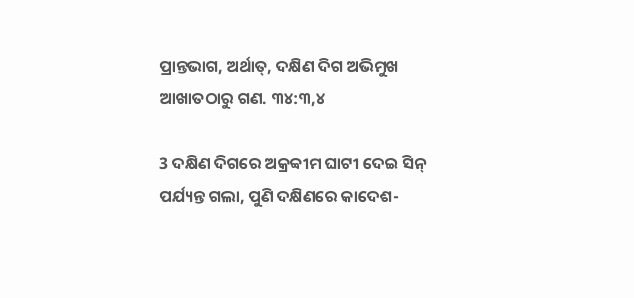ପ୍ରାନ୍ତଭାଗ, ଅର୍ଥାତ୍, ଦକ୍ଷିଣ ଦିଗ ଅଭିମୁଖ ଆଖାତଠାରୁ ଗଣ. ୩୪:୩,୪

3 ଦକ୍ଷିଣ ଦିଗରେ ଅକ୍ରବ୍ବୀମ ଘାଟୀ ଦେଇ ସିନ୍ ପର୍ଯ୍ୟନ୍ତ ଗଲା, ପୁଣି ଦକ୍ଷିଣରେ କାଦେଶ-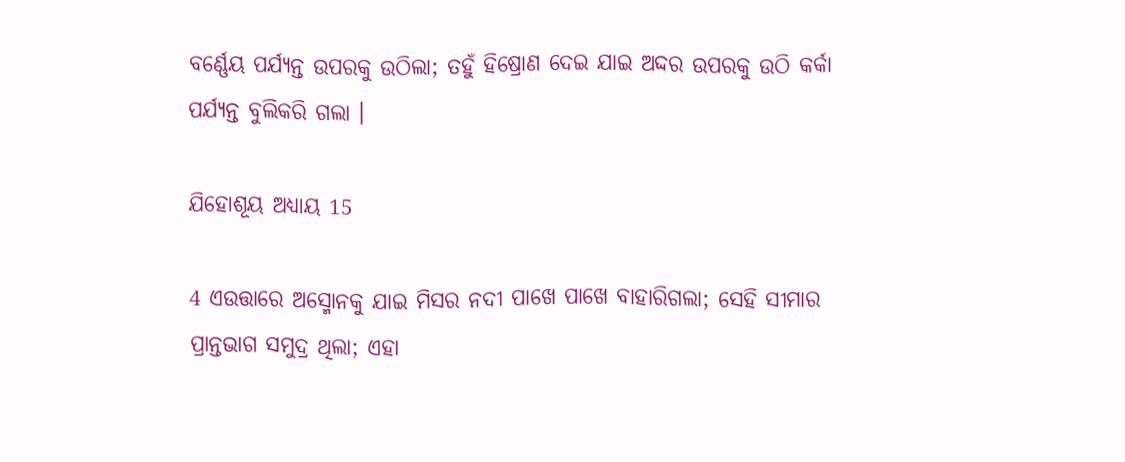ବର୍ଣ୍ଣେୟ ପର୍ଯ୍ୟନ୍ତ ଉପରକୁ ଉଠିଲା; ତହୁଁ ହିଷ୍ରୋଣ ଦେଇ ଯାଇ ଅଦ୍ଦର ଉପରକୁ ଉଠି କର୍କା ପର୍ଯ୍ୟନ୍ତ ବୁଲିକରି ଗଲା ।

ଯିହୋଶୂୟ ଅଧ୍ୟାୟ 15

4 ଏଉତ୍ତାରେ ଅସ୍ମୋନକୁ ଯାଇ ମିସର ନଦୀ ପାଖେ ପାଖେ ବାହାରିଗଲା; ସେହି ସୀମାର ପ୍ରାନ୍ତଭାଗ ସମୁଦ୍ର ଥିଲା; ଏହା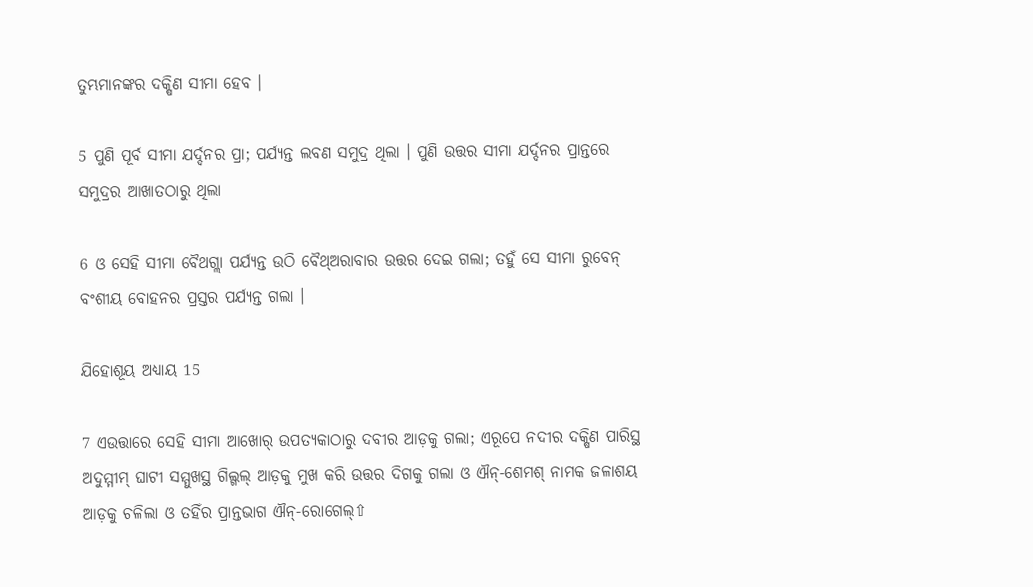ତୁମ୍ଭମାନଙ୍କର ଦକ୍ଷିଣ ସୀମା ହେବ ।

5 ପୁଣି ପୂର୍ବ ସୀମା ଯର୍ଦ୍ଦନର ପ୍ରା; ପର୍ଯ୍ୟନ୍ତ ଲବଣ ସମୁଦ୍ର ଥିଲା । ପୁଣି ଉତ୍ତର ସୀମା ଯର୍ଦ୍ଦନର ପ୍ରାନ୍ତରେ ସମୁଦ୍ରର ଆଖାତଠାରୁ ଥିଲା

6 ଓ ସେହି ସୀମା ବୈଥଗ୍ଲା ପର୍ଯ୍ୟନ୍ତ ଉଠି ବୈଥ୍ଅରାବାର ଉତ୍ତର ଦେଇ ଗଲା; ତହୁଁ ସେ ସୀମା ରୁବେନ୍ ବଂଶୀୟ ବୋହନର ପ୍ରସ୍ତର ପର୍ଯ୍ୟନ୍ତ ଗଲା ।

ଯିହୋଶୂୟ ଅଧ୍ୟାୟ 15

7 ଏଉତ୍ତାରେ ସେହି ସୀମା ଆଖୋର୍ ଉପତ୍ୟକାଠାରୁ ଦବୀର ଆଡ଼କୁ ଗଲା; ଏରୂପେ ନଦୀର ଦକ୍ଷିଣ ପାରିସ୍ଥ ଅଦୁମ୍ମୀମ୍ ଘାଟୀ ସମ୍ମୁଖସ୍ଥ ଗିଲ୍ଗଲ୍ ଆଡ଼କୁ ମୁଖ କରି ଉତ୍ତର ଦିଗକୁ ଗଲା ଓ ଐନ୍-ଶେମଶ୍ ନାମକ ଜଳାଶୟ ଆଡ଼କୁ ଚଳିଲା ଓ ତହିଁର ପ୍ରାନ୍ତଭାଗ ଐନ୍-ରୋଗେଲ୍⇧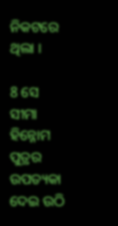ନିକଟରେ ଥିଲା ।

8 ସେ ସୀମା ହିନ୍ନୋମ ପୁତ୍ରର ଉପତ୍ୟକା ଦେଇ ଉଠି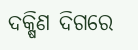ଦକ୍ଷିଣ ଦିଗରେ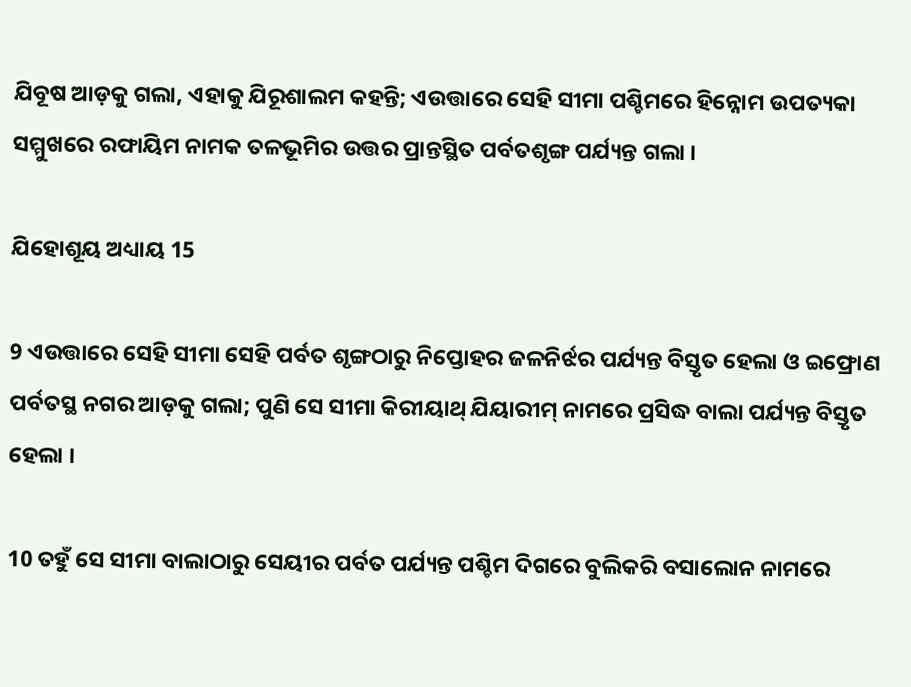ଯିବୂଷ ଆଡ଼କୁ ଗଲା, ଏହାକୁ ଯିରୂଶାଲମ କହନ୍ତି; ଏଉତ୍ତାରେ ସେହି ସୀମା ପଶ୍ଚିମରେ ହିନ୍ନୋମ ଉପତ୍ୟକା ସମ୍ମୁଖରେ ରଫାୟିମ ନାମକ ତଳଭୂମିର ଉତ୍ତର ପ୍ରାନ୍ତସ୍ଥିତ ପର୍ବତଶୃଙ୍ଗ ପର୍ଯ୍ୟନ୍ତ ଗଲା ।

ଯିହୋଶୂୟ ଅଧ୍ୟାୟ 15

9 ଏଉତ୍ତାରେ ସେହି ସୀମା ସେହି ପର୍ବତ ଶୃଙ୍ଗଠାରୁ ନିପ୍ତୋହର ଜଳନିର୍ଝର ପର୍ଯ୍ୟନ୍ତ ବିସ୍ତୃତ ହେଲା ଓ ଇଫ୍ରୋଣ ପର୍ବତସ୍ଥ ନଗର ଆଡ଼କୁ ଗଲା; ପୁଣି ସେ ସୀମା କିରୀୟାଥ୍ ଯିୟାରୀମ୍ ନାମରେ ପ୍ରସିଦ୍ଧ ବାଲା ପର୍ଯ୍ୟନ୍ତ ବିସ୍ତୃତ ହେଲା ।

10 ତହୁଁ ସେ ସୀମା ବାଲାଠାରୁ ସେୟୀର ପର୍ବତ ପର୍ଯ୍ୟନ୍ତ ପଶ୍ଚିମ ଦିଗରେ ବୁଲିକରି ବସାଲୋନ ନାମରେ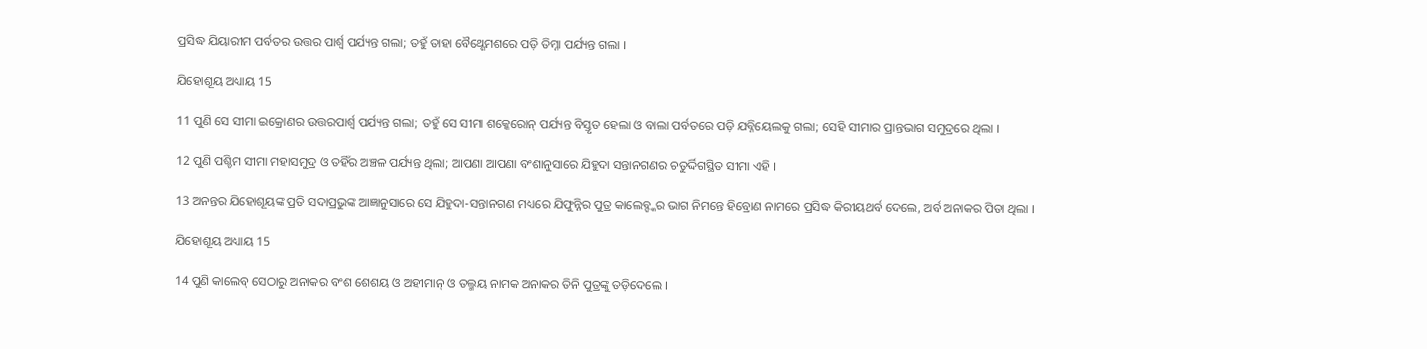ପ୍ରସିଦ୍ଧ ଯିୟାରୀମ ପର୍ବତର ଉତ୍ତର ପାର୍ଶ୍ଵ ପର୍ଯ୍ୟନ୍ତ ଗଲା; ତହୁଁ ତାହା ବୈଥ୍ଶେମଶରେ ପଡ଼ି ତିମ୍ନା ପର୍ଯ୍ୟନ୍ତ ଗଲା ।

ଯିହୋଶୂୟ ଅଧ୍ୟାୟ 15

11 ପୁଣି ସେ ସୀମା ଇକ୍ରୋଣର ଉତ୍ତରପାର୍ଶ୍ଵ ପର୍ଯ୍ୟନ୍ତ ଗଲା; ତହୁଁ ସେ ସୀମା ଶକ୍କେରୋନ୍ ପର୍ଯ୍ୟନ୍ତ ବିସ୍ତୃତ ହେଲା ଓ ବାଲା ପର୍ବତରେ ପଡ଼ି ଯବ୍ନିୟେଲକୁ ଗଲା; ସେହି ସୀମାର ପ୍ରାନ୍ତଭାଗ ସମୁଦ୍ରରେ ଥିଲା ।

12 ପୁଣି ପଶ୍ଚିମ ସୀମା ମହାସମୁଦ୍ର ଓ ତହିଁର ଅଞ୍ଚଳ ପର୍ଯ୍ୟନ୍ତ ଥିଲା; ଆପଣା ଆପଣା ବଂଶାନୁସାରେ ଯିହୁଦା ସନ୍ତାନଗଣର ଚତୁର୍ଦ୍ଦିଗସ୍ଥିତ ସୀମା ଏହି ।

13 ଅନନ୍ତର ଯିହୋଶୂୟଙ୍କ ପ୍ରତି ସଦାପ୍ରଭୁଙ୍କ ଆଜ୍ଞାନୁସାରେ ସେ ଯିହୁଦା-ସନ୍ତାନଗଣ ମଧ୍ୟରେ ଯିଫୁନ୍ନିର ପୁତ୍ର କାଲେବ୍ଙ୍କର ଭାଗ ନିମନ୍ତେ ହିବ୍ରୋଣ ନାମରେ ପ୍ରସିଦ୍ଧ କିରୀୟଥର୍ବ ଦେଲେ, ଅର୍ବ ଅନାକର ପିତା ଥିଲା ।

ଯିହୋଶୂୟ ଅଧ୍ୟାୟ 15

14 ପୁଣି କାଲେବ୍ ସେଠାରୁ ଅନାକର ବଂଶ ଶେଶୟ ଓ ଅହୀମାନ୍ ଓ ତଲ୍ମୟ ନାମକ ଅନାକର ତିନି ପୁତ୍ରଙ୍କୁ ତଡ଼ିଦେଲେ ।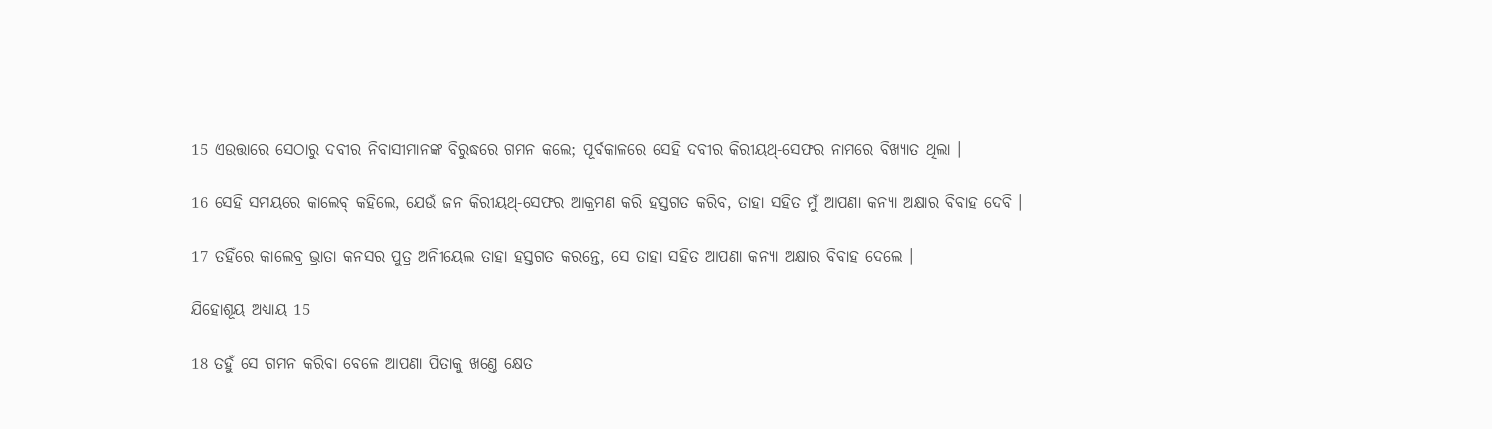15 ଏଉତ୍ତାରେ ସେଠାରୁ ଦବୀର ନିବାସୀମାନଙ୍କ ବିରୁଦ୍ଧରେ ଗମନ କଲେ; ପୂର୍ବକାଳରେ ସେହି ଦବୀର କିରୀୟଥ୍-ସେଫର ନାମରେ ବିଖ୍ୟାତ ଥିଲା ।

16 ସେହି ସମୟରେ କାଲେବ୍ କହିଲେ, ଯେଉଁ ଜନ କିରୀୟଥ୍-ସେଫର ଆକ୍ରମଣ କରି ହସ୍ତଗତ କରିବ, ତାହା ସହିତ ମୁଁ ଆପଣା କନ୍ୟା ଅକ୍ଷାର ବିବାହ ଦେବି ।

17 ତହିଁରେ କାଲେବ୍ର ଭ୍ରାତା କନସର ପୁତ୍ର ଅନିୀୟେଲ ତାହା ହସ୍ତଗତ କରନ୍ତେ, ସେ ତାହା ସହିତ ଆପଣା କନ୍ୟା ଅକ୍ଷାର ବିବାହ ଦେଲେ ।

ଯିହୋଶୂୟ ଅଧ୍ୟାୟ 15

18 ତହୁଁ ସେ ଗମନ କରିବା ବେଳେ ଆପଣା ପିତାକୁ ଖଣ୍ତେ କ୍ଷେତ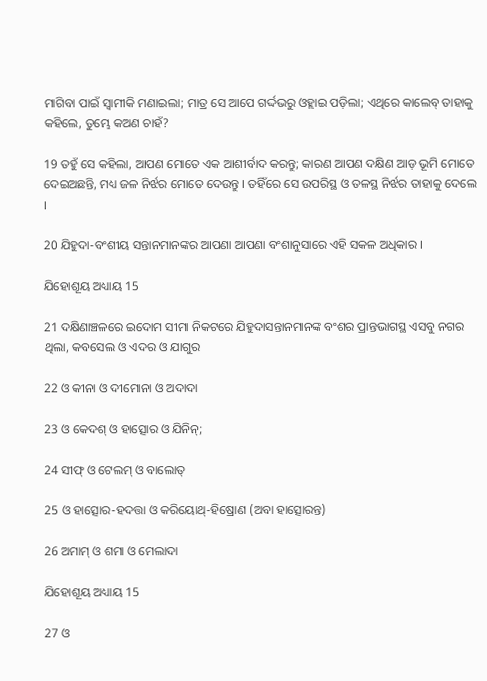ମାଗିବା ପାଇଁ ସ୍ଵାମୀକି ମଣାଇଲା; ମାତ୍ର ସେ ଆପେ ଗର୍ଦ୍ଦଭରୁ ଓହ୍ଲାଇ ପଡ଼ିଲା; ଏଥିରେ କାଲେବ୍ ତାହାକୁ କହିଲେ, ତୁମ୍ଭେ କଅଣ ଚାହଁ?

19 ତହୁଁ ସେ କହିଲା, ଆପଣ ମୋତେ ଏକ ଆଶୀର୍ବାଦ କରନ୍ତୁ; କାରଣ ଆପଣ ଦକ୍ଷିଣ ଆଡ଼ ଭୂମି ମୋତେ ଦେଇଅଛନ୍ତି, ମଧ୍ୟ ଜଳ ନିର୍ଝର ମୋତେ ଦେଉନ୍ତୁ । ତହିଁରେ ସେ ଉପରିସ୍ଥ ଓ ତଳସ୍ଥ ନିର୍ଝର ତାହାକୁ ଦେଲେ ।

20 ଯିହୁଦା-ବଂଶୀୟ ସନ୍ତାନମାନଙ୍କର ଆପଣା ଆପଣା ବଂଶାନୁସାରେ ଏହି ସକଳ ଅଧିକାର ।

ଯିହୋଶୂୟ ଅଧ୍ୟାୟ 15

21 ଦକ୍ଷିଣାଞ୍ଚଳରେ ଇଦୋମ ସୀମା ନିକଟରେ ଯିହୁଦାସନ୍ତାନମାନଙ୍କ ବଂଶର ପ୍ରାନ୍ତଭାଗସ୍ଥ ଏସବୁ ନଗର ଥିଲା, କବସେଲ ଓ ଏଦର ଓ ଯାଗୁର

22 ଓ କୀନା ଓ ଦୀମୋନା ଓ ଅଦାଦା

23 ଓ କେଦଶ୍ ଓ ହାତ୍ସୋର ଓ ଯିନିନ୍;

24 ସୀଫ୍ ଓ ଟେଲମ୍ ଓ ବାଲୋତ୍

25 ଓ ହାତ୍ସୋର-ହଦତ୍ତା ଓ କରିୟୋଥ୍-ହିଷ୍ରୋଣ (ଅବା ହାତ୍ସୋରନ୍ତ)

26 ଅମାମ୍ ଓ ଶମା ଓ ମେଲାଦା

ଯିହୋଶୂୟ ଅଧ୍ୟାୟ 15

27 ଓ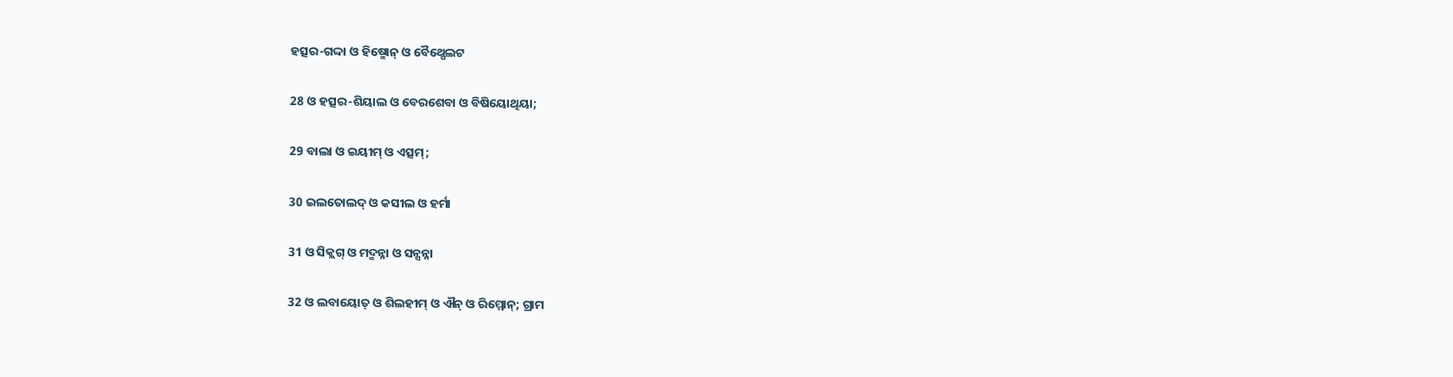ହତ୍ସର-ଗଦ୍ଦା ଓ ହିଷ୍ମୋନ୍ ଓ ବୈଥ୍ପେଲଟ

28 ଓ ହତ୍ସର-ଶିୟାଲ ଓ ବେରଶେବା ଓ ବିଷିୟୋଥିୟା;

29 ବାଲା ଓ ଇୟୀମ୍ ଓ ଏତ୍ସମ୍;

30 ଇଲତୋଲଦ୍ ଓ କସୀଲ ଓ ହର୍ମା

31 ଓ ସିକ୍ଲଗ୍ ଓ ମଦ୍ମନ୍ନା ଓ ସନ୍ସନ୍ନା

32 ଓ ଲବାୟୋତ୍ ଓ ଶିଲହୀମ୍ ଓ ଐନ୍ ଓ ରିମ୍ମୋନ୍; ଗ୍ରାମ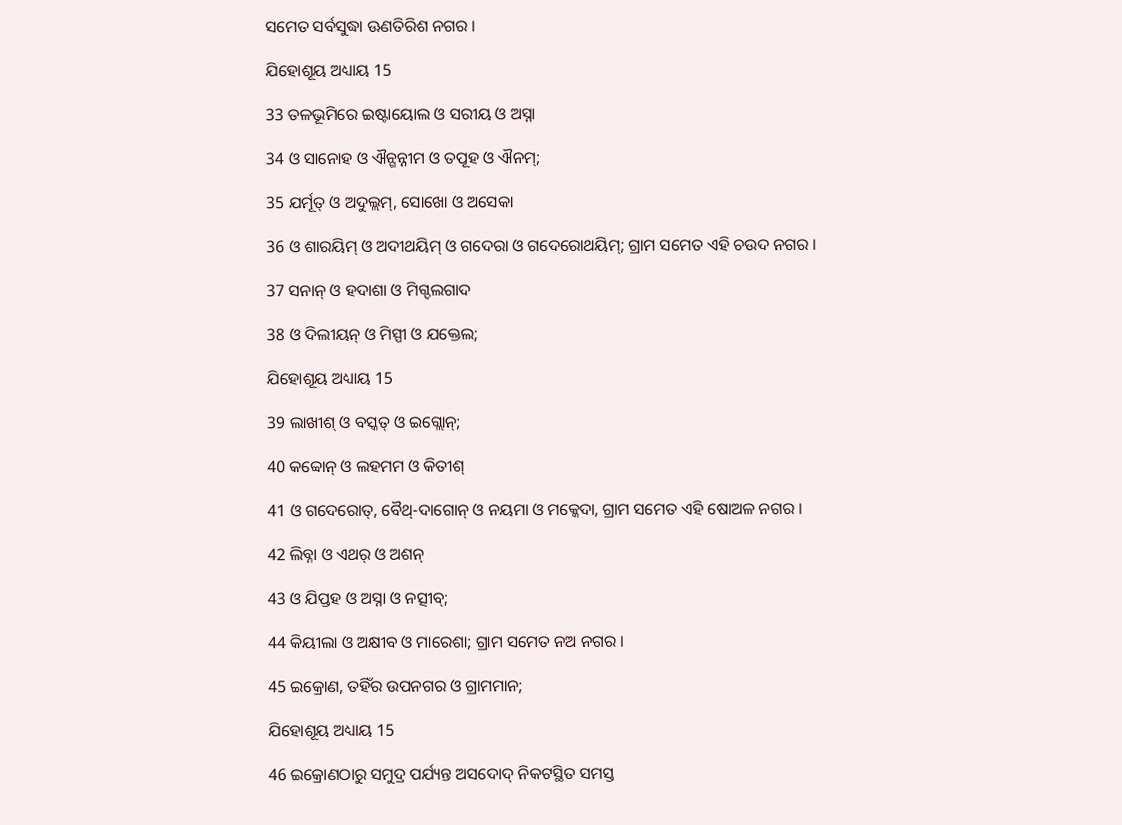ସମେତ ସର୍ବସୁଦ୍ଧା ଊଣତିରିଶ ନଗର ।

ଯିହୋଶୂୟ ଅଧ୍ୟାୟ 15

33 ତଳଭୂମିରେ ଇଷ୍ଟାୟୋଲ ଓ ସରୀୟ ଓ ଅସ୍ନା

34 ଓ ସାନୋହ ଓ ଐନ୍ଗନ୍ନୀମ ଓ ତପୂହ ଓ ଐନମ୍;

35 ଯର୍ମୂତ୍ ଓ ଅଦୁଲ୍ଲମ୍, ସୋଖୋ ଓ ଅସେକା

36 ଓ ଶାରୟିମ୍ ଓ ଅଦୀଥୟିମ୍ ଓ ଗଦେରା ଓ ଗଦେରୋଥୟିମ୍; ଗ୍ରାମ ସମେତ ଏହି ଚଉଦ ନଗର ।

37 ସନାନ୍ ଓ ହଦାଶା ଓ ମିଗ୍ଦଲଗାଦ

38 ଓ ଦିଲୀୟନ୍ ଓ ମିସ୍ପୀ ଓ ଯକ୍ତେଲ;

ଯିହୋଶୂୟ ଅଧ୍ୟାୟ 15

39 ଲାଖୀଶ୍ ଓ ବସ୍କତ୍ ଓ ଇଗ୍ଲୋନ୍;

40 କବ୍ବୋନ୍ ଓ ଲହମମ ଓ କିତୀଶ୍

41 ଓ ଗଦେରୋତ୍, ବୈଥ୍-ଦାଗୋନ୍ ଓ ନୟମା ଓ ମକ୍କେଦା, ଗ୍ରାମ ସମେତ ଏହି ଷୋଅଳ ନଗର ।

42 ଲିବ୍ନା ଓ ଏଥର୍ ଓ ଅଶନ୍

43 ଓ ଯିପ୍ତହ ଓ ଅସ୍ନା ଓ ନତ୍ସୀବ୍;

44 କିୟୀଲା ଓ ଅକ୍ଷୀବ ଓ ମାରେଶା; ଗ୍ରାମ ସମେତ ନଅ ନଗର ।

45 ଇକ୍ରୋଣ, ତହିଁର ଉପନଗର ଓ ଗ୍ରାମମାନ;

ଯିହୋଶୂୟ ଅଧ୍ୟାୟ 15

46 ଇକ୍ରୋଣଠାରୁ ସମୁଦ୍ର ପର୍ଯ୍ୟନ୍ତ ଅସଦୋଦ୍ ନିକଟସ୍ଥିତ ସମସ୍ତ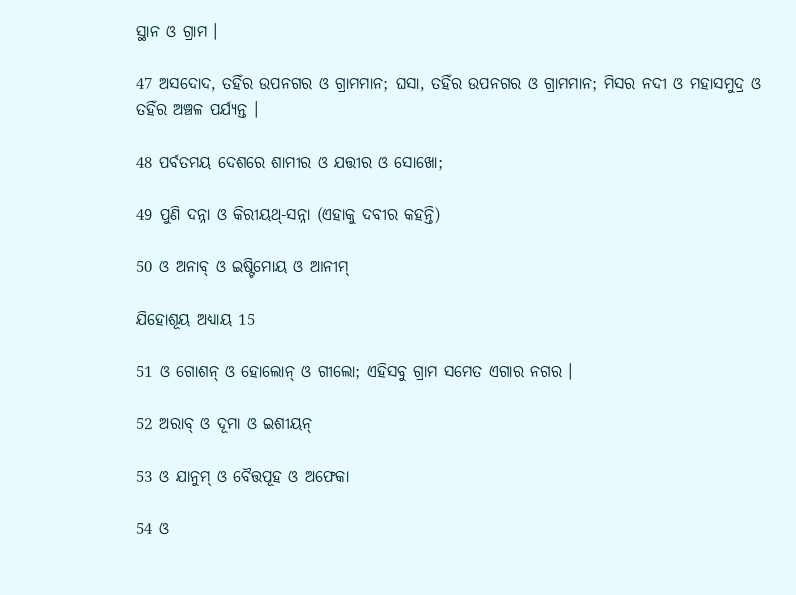ସ୍ଥାନ ଓ ଗ୍ରାମ ।

47 ଅସଦୋଦ, ତହିଁର ଉପନଗର ଓ ଗ୍ରାମମାନ; ଘସା, ତହିଁର ଉପନଗର ଓ ଗ୍ରାମମାନ; ମିସର ନଦୀ ଓ ମହାସମୁଦ୍ର ଓ ତହିଁର ଅଞ୍ଚଳ ପର୍ଯ୍ୟନ୍ତ ।

48 ପର୍ବତମୟ ଦେଶରେ ଶାମୀର ଓ ଯତ୍ତୀର ଓ ସୋଖୋ;

49 ପୁଣି ଦନ୍ନା ଓ କିରୀୟଥ୍-ସନ୍ନା (ଏହାକୁ ଦବୀର କହନ୍ତି)

50 ଓ ଅନାବ୍ ଓ ଇଷ୍ଟିମୋୟ ଓ ଆନୀମ୍

ଯିହୋଶୂୟ ଅଧ୍ୟାୟ 15

51 ଓ ଗୋଶନ୍ ଓ ହୋଲୋନ୍ ଓ ଗୀଲୋ; ଏହିସବୁ ଗ୍ରାମ ସମେତ ଏଗାର ନଗର ।

52 ଅରାବ୍ ଓ ଦୂମା ଓ ଇଶୀୟନ୍

53 ଓ ଯାନୁମ୍ ଓ ବୈତ୍ତପୂହ ଓ ଅଫେକା

54 ଓ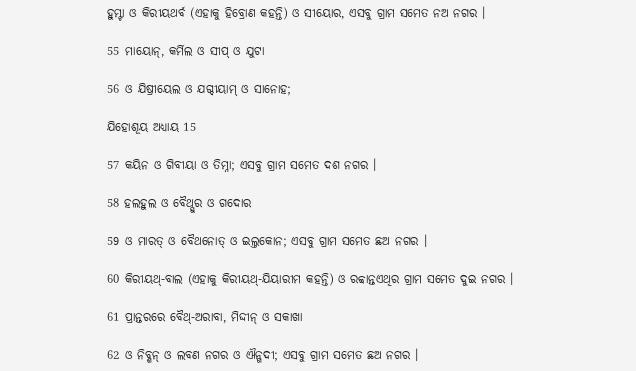ହୁମ୍ଟା ଓ କିରୀୟଥର୍ବ (ଏହାକୁ ହିବ୍ରୋଣ କହନ୍ତି) ଓ ସୀୟୋର, ଏସବୁ ଗ୍ରାମ ସମେତ ନଅ ନଗର ।

55 ମାୟୋନ୍, କର୍ମିଲ ଓ ସୀପ୍ ଓ ଯୁଟା

56 ଓ ଯିଷ୍ରୀୟେଲ ଓ ଯଗ୍ଦୀୟାମ୍ ଓ ସାନୋହ;

ଯିହୋଶୂୟ ଅଧ୍ୟାୟ 15

57 କୟିନ ଓ ଗିବୀୟା ଓ ତିମ୍ନା; ଏସବୁ ଗ୍ରାମ ସମେତ ଦଶ ନଗର ।

58 ହଲହୁଲ ଓ ବୈଥ୍ସୁର ଓ ଗଦୋର

59 ଓ ମାରତ୍ ଓ ବୈଥନୋତ୍ ଓ ଇଲ୍ତକୋନ; ଏସବୁ ଗ୍ରାମ ସମେତ ଛଅ ନଗର ।

60 କିରୀୟଥ୍-ବାଲ (ଏହାକୁ କିରୀୟଥ୍-ଯିୟାରୀମ କହନ୍ତି) ଓ ରବ୍ବାନ୍ତଏଥିର ଗ୍ରାମ ସମେତ ଦୁଇ ନଗର ।

61 ପ୍ରାନ୍ତରରେ ବୈଥ୍-ଅରାବା, ମିଦ୍ଦୀନ୍ ଓ ସକାଖା

62 ଓ ନିବ୍ଶନ୍ ଓ ଲବଣ ନଗର ଓ ଐନ୍ଗଦୀ; ଏସବୁ ଗ୍ରାମ ସମେତ ଛଅ ନଗର ।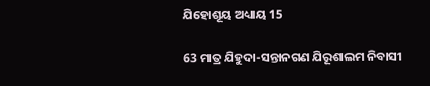ଯିହୋଶୂୟ ଅଧ୍ୟାୟ 15

63 ମାତ୍ର ଯିହୁଦା-ସନ୍ତାନଗଣ ଯିରୂଶାଲମ ନିବାସୀ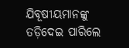ଯିବୂଷୀୟମାନଙ୍କୁ ତଡ଼ିଦେଇ ପାରିଲେ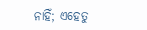ନାହିଁ; ଏହେତୁ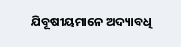ଯିବୂଷୀୟମାନେ ଅଦ୍ୟାବଧି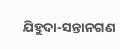ଯିହୁଦା-ସନ୍ତାନଗଣ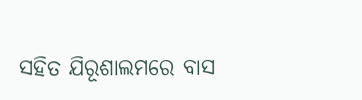ସହିତ ଯିରୂଶାଲମରେ ବାସ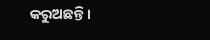କରୁଅଛନ୍ତି ।